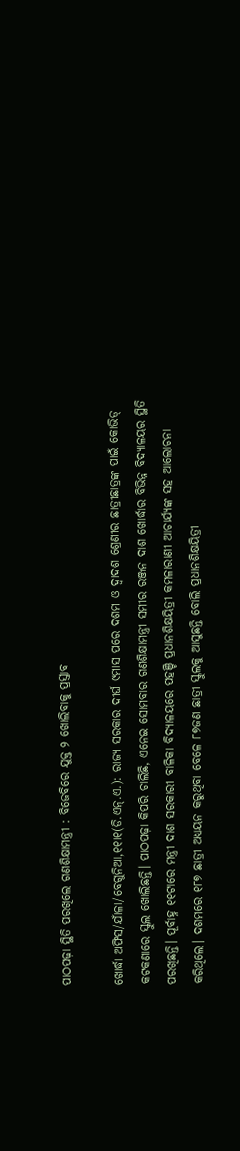ପାଠପଢ଼ା ସ୍ଥିତି ପରଖିଲେ ଗଣଶିକ୍ଷାମନ୍ତ୍ରୀ : ବିଜେବିରେ ଯୁକ୍ତ ୨ ଖୋଲିବାକୁ ପ୍ରସ୍ତାବ

ଖୋର୍ଦ୍ଧା ଅଫିସ/ଯାଁଳା/ବେଗୁନିଆ,୧୧ା୧(ଡି.ଏନ୍‌.ଏ.): ରାଜ୍ୟ ସରକାର ଦୀର୍ଘ ୯ମାସ ପରେ ଦଶମ ଓ ଦ୍ୱାଦଶ ଶ୍ରେଣୀର ଛାତ୍ରୀଛାତ୍ରଙ୍କ ପାଇଁ କୋଭିଡ୍‌ କଟକଣାରେ ସ୍କୁଲ ଖୋଲିଛନ୍ତି। ପାଠପଢ଼ା କିପରି ଚାଲିଛି, ଏନେଇ ସୋମବାର ଗଣଶିକ୍ଷାମନ୍ତ୍ରୀ ସମୀର ରଞ୍ଜନ ଦାଶ ଖୋର୍ଦ୍ଧାର ବିଭିନ୍ନ ବିଦ୍ୟାଳୟର ସ୍ଥିତି ପରଖିଛନ୍ତି। ପୂର୍ବାହ୍ନ ୧୧ଟାରେ ମନ୍ତ୍ରୀ ଦାଶ ସରକାରୀ ବାଳିକା ବିଦ୍ୟାଳୟରେ ପହଞ୍ଚି ପ୍ରଧାନଶିକ୍ଷୟିତ୍ରୀ କମଳାରାଣୀ ଆଚାର୍ଯ୍ୟଙ୍କ ସହ ଆଲୋଚନା କରିଥିଲେ। ଦଶମରେ ୧୮୭ ଛାତ୍ରୀ ଅଧ୍ୟୟନ କରୁଥିବା ବେଳେ ୮୭ଜଣ ଛାତ୍ରୀ ସ୍କୁଲକୁ ଆସୁଛନ୍ତି ବୋଲି ପ୍ରଧାନଶିକ୍ଷୟିତ୍ରୀ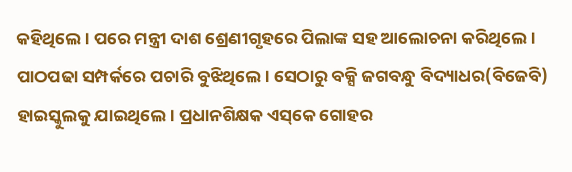କହିଥିଲେ। ପରେ ମନ୍ତ୍ରୀ ଦାଶ ଶ୍ରେଣୀଗୃହରେ ପିଲାଙ୍କ ସହ ଆଲୋଚନା କରିଥିଲେ। ପାଠପଢା ସମ୍ପର୍କରେ ପଚାରି ବୁଝିଥିଲେ। ସେଠାରୁ ବକ୍ସି ଜଗବନ୍ଧୁ ବିଦ୍ୟାଧର(ବିଜେବି) ହାଇସ୍କୁଲକୁ ଯାଇଥିଲେ। ପ୍ରଧାନଶିକ୍ଷକ ଏସ୍‌କେ ଗୋହର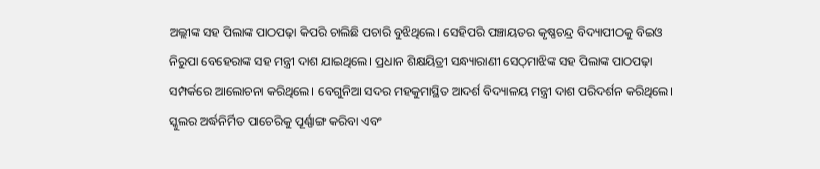ଅଲ୍ଲୀଙ୍କ ସହ ପିଲାଙ୍କ ପାଠପଢ଼ା କିପରି ଚାଲିଛି ପଚାରି ବୁଝିଥିଲେ। ସେହିପରି ପଞ୍ଚାୟତର କୃଷ୍ଣଚନ୍ଦ୍ର ବିଦ୍ୟାପୀଠକୁ ବିଇଓ ନିରୁପା ବେହେରାଙ୍କ ସହ ମନ୍ତ୍ରୀ ଦାଶ ଯାଇଥିଲେ। ପ୍ରଧାନ ଶିକ୍ଷୟିତ୍ରୀ ସନ୍ଧ୍ୟାରାଣୀ ସେଠ୍‌ମାଝିଙ୍କ ସହ ପିଲାଙ୍କ ପାଠପଢ଼ା ସମ୍ପର୍କରେ ଆଲୋଚନା କରିଥିଲେ। ବେଗୁନିଆ ସଦର ମହକୁମାସ୍ଥିତ ଆଦର୍ଶ ବିଦ୍ୟାଳୟ ମନ୍ତ୍ରୀ ଦାଶ ପରିଦର୍ଶନ କରିଥିଲେ। ସ୍କୁଲର ଅର୍ଦ୍ଧନିର୍ମିତ ପାଚେରିକୁ ପୂର୍ଣ୍ଣାଙ୍ଗ କରିବା ଏବଂ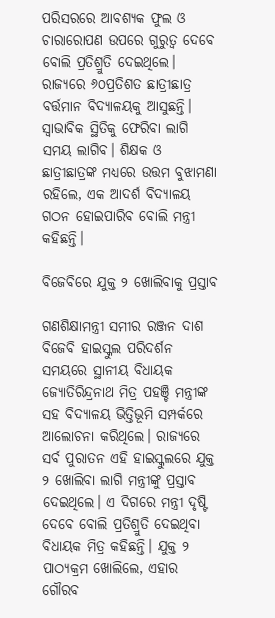ପରିସରରେ ଆବଶ୍ୟକ ଫୁଲ ଓ ଚାରାରୋପଣ ଉପରେ ଗୁରୁତ୍ୱ ଦେବେ ବୋଲି ପ୍ରତିଶ୍ରୁତି ଦେଇଥିଲେ। ରାଜ୍ୟରେ ୬୦ପ୍ରତିଶତ ଛାତ୍ରୀଛାତ୍ର ବର୍ତ୍ତମାନ ବିଦ୍ୟାଳୟକୁ ଆସୁଛନ୍ତି। ସ୍ବାଭାବିକ ସ୍ଥିତିକୁ ଫେରିବା ଲାଗି ସମୟ ଲାଗିବ। ଶିକ୍ଷକ ଓ ଛାତ୍ରୀଛାତ୍ରଙ୍କ ମଧ୍ୟରେ ଉତ୍ତମ ବୁଝାମଣା ରହିଲେ, ଏକ ଆଦର୍ଶ ବିଦ୍ୟାଳୟ ଗଠନ ହୋଇପାରିବ ବୋଲି ମନ୍ତ୍ରୀ କହିଛନ୍ତି।

ବିଜେବିରେ ଯୁକ୍ତ ୨ ଖୋଲିବାକୁ ପ୍ରସ୍ତାବ

ଗଣଶିକ୍ଷାମନ୍ତ୍ରୀ ସମୀର ରଞ୍ଜନ ଦାଶ ବିଜେବି ହାଇସ୍କୁଲ ପରିଦର୍ଶନ ସମୟରେ ସ୍ଥାନୀୟ ବିଧାୟକ ଜ୍ୟୋତିରିନ୍ଦ୍ରନାଥ ମିତ୍ର ପହଞ୍ଚି ମନ୍ତ୍ରୀଙ୍କ ସହ ବିଦ୍ୟାଳୟ ଭିତ୍ତିଭୂମି ସମ୍ପର୍କରେ ଆଲୋଚନା କରିଥିଲେ। ରାଜ୍ୟରେ ସର୍ବ ପୁରାତନ ଏହି ହାଇସ୍କୁଲରେ ଯୁକ୍ତ ୨ ଖୋଲିବା ଲାଗି ମନ୍ତ୍ରୀଙ୍କୁ ପ୍ରସ୍ତାବ ଦେଇଥିଲେ। ଏ ଦିଗରେ ମନ୍ତ୍ରୀ ଦୃଷ୍ଟି ଦେବେ ବୋଲି ପ୍ରତିଶ୍ରୁତି ଦେଇଥିବା ବିଧାୟକ ମିତ୍ର କହିଛନ୍ତି। ଯୁକ୍ତ ୨ ପାଠ୍ୟକ୍ରମ ଖୋଲିଲେ, ଏହାର ଗୌରବ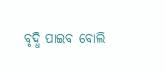ବୃଦ୍ଧି ପାଇବ ବୋଲି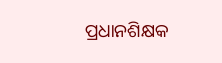ପ୍ରଧାନଶିକ୍ଷକ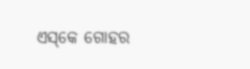ଏସ୍‌କେ ଗୋହର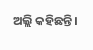ଅଲ୍ଲି କହିଛନ୍ତି।